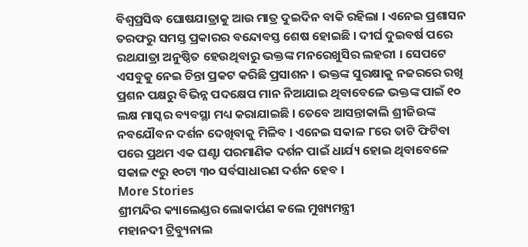ବିଶ୍ବପ୍ରସିଦ୍ଧ ଘୋଷଯାତ୍ରାକୁ ଆଉ ମାତ୍ର ଦୁଇଦିନ ବାକି ରହିଲା । ଏନେଇ ପ୍ରଶାସନ ତରଫରୁ ସମସ୍ତ ପ୍ରକାରର ବନ୍ଦୋବସ୍ତ ଶେଷ ହୋଇଛି । ଦୀର୍ଘ ଦୁଇବର୍ଷ ପରେ ରଥଯାତ୍ରା ଅନୁଷ୍ଠିତ ହେଉଥିବାରୁ ଭକ୍ତଙ୍କ ମନରେଖୁସିର ଲହରୀ । ସେପଟେ ଏସବୁକୁ ନେଇ ଚିନ୍ତା ପ୍ରକଟ କରିଛି ପ୍ରସାଶନ । ଭକ୍ତଙ୍କ ସୁରକ୍ଷାକୁ ନଜରରେ ରଖି ପ୍ରଶନ ପକ୍ଷରୁ ବିଭିନ୍ନ ପଦକ୍ଷେପ ମାନ ନିଆଯାଇ ଥିବାବେଳେ ଭକ୍ତଙ୍କ ପାଇଁ ୧୦ ଲକ୍ଷ ମାସ୍କର ବ୍ୟବସ୍ଥା ମଧ୍ୟ କରାଯାଇଛି । ତେବେ ଆସନ୍ତାକାଲି ଶ୍ରୀଜିଉଙ୍କ ନବଯୌବନ ଦର୍ଶନ ଦେଖିବାକୁ ମିଳିବ । ଏନେଇ ସକାଳ ୮ରେ ତାଟି ଫିଟିବା ପରେ ପ୍ରଥମ ଏକ ଘଣ୍ଟା ପରମାଣିକ ଦର୍ଶନ ପାଇଁ ଧାର୍ଯ୍ୟ ହୋଇ ଥିବାବେଳେ ସକାଳ ୯ରୁ ୧୦ଟା ୩୦ ସର୍ବସାଧାରଣ ଦର୍ଶନ ହେବ ।
More Stories
ଶ୍ରୀମନ୍ଦିର କ୍ୟାଲେଣ୍ଡର ଲୋକାର୍ପଣ କଲେ ମୁଖ୍ୟମନ୍ତ୍ରୀ
ମହାନଦୀ ଟ୍ରିବ୍ୟୁନାଲ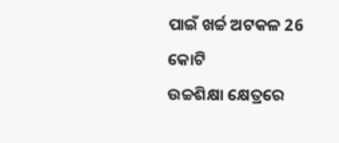ପାଇଁ ଖର୍ଚ୍ଚ ଅଟକଳ 26 କୋଟି
ଉଚ୍ଚଶିକ୍ଷା କ୍ଷେତ୍ରରେ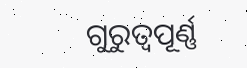ଗୁରୁତ୍ୱପୂର୍ଣ୍ଣ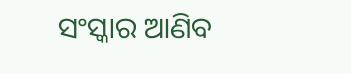ସଂସ୍କାର ଆଣିବ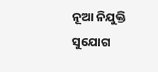ନୂଆ ନିଯୁକ୍ତି ସୁଯୋଗ